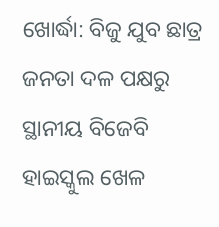ଖୋର୍ଦ୍ଧା: ବିଜୁ ଯୁବ ଛାତ୍ର ଜନତା ଦଳ ପକ୍ଷରୁ ସ୍ଥାନୀୟ ବିଜେବି ହାଇସ୍କୁଲ ଖେଳ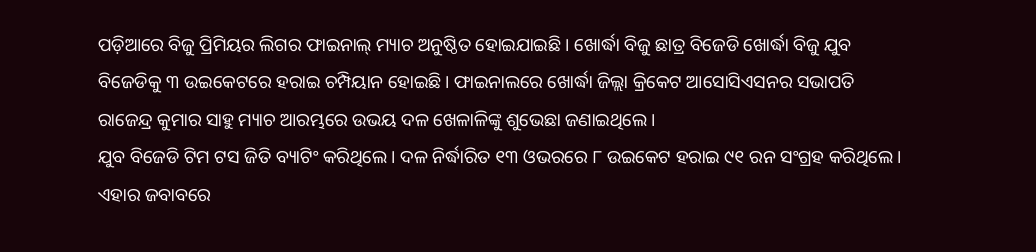ପଡ଼ିଆରେ ବିଜୁ ପ୍ରିମିୟର ଲିଗର ଫାଇନାଲ୍ ମ୍ୟାଚ ଅନୁଷ୍ଠିତ ହୋଇଯାଇଛି । ଖୋର୍ଦ୍ଧା ବିଜୁ ଛାତ୍ର ବିଜେଡି ଖୋର୍ଦ୍ଧା ବିଜୁ ଯୁବ ବିଜେଡିକୁ ୩ ଉଇକେଟରେ ହରାଇ ଚମ୍ପିୟାନ ହୋଇଛି। ଫାଇନାଲରେ ଖୋର୍ଦ୍ଧା ଜିଲ୍ଲା କ୍ରିକେଟ ଆସୋସିଏସନର ସଭାପତି ରାଜେନ୍ଦ୍ର କୁମାର ସାହୁ ମ୍ୟାଚ ଆରମ୍ଭରେ ଉଭୟ ଦଳ ଖେଳାଳିଙ୍କୁ ଶୁଭେଛା ଜଣାଇଥିଲେ ।
ଯୁବ ବିଜେଡି ଟିମ ଟସ ଜିତି ବ୍ୟାଟିଂ କରିଥିଲେ। ଦଳ ନିର୍ଦ୍ଧାରିତ ୧୩ ଓଭରରେ ୮ ଉଇକେଟ ହରାଇ ୯୧ ରନ ସଂଗ୍ରହ କରିଥିଲେ। ଏହାର ଜବାବରେ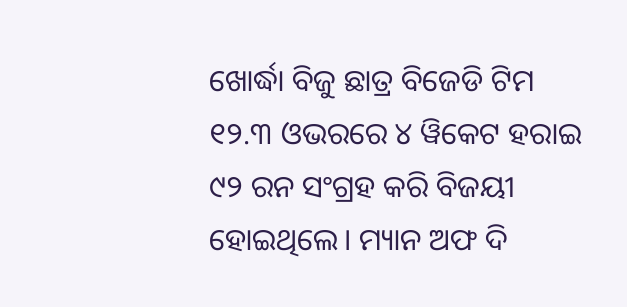ଖୋର୍ଦ୍ଧା ବିଜୁ ଛାତ୍ର ବିଜେଡି ଟିମ ୧୨.୩ ଓଭରରେ ୪ ୱିକେଟ ହରାଇ ୯୨ ରନ ସଂଗ୍ରହ କରି ବିଜୟୀ ହୋଇଥିଲେ। ମ୍ୟାନ ଅଫ ଦି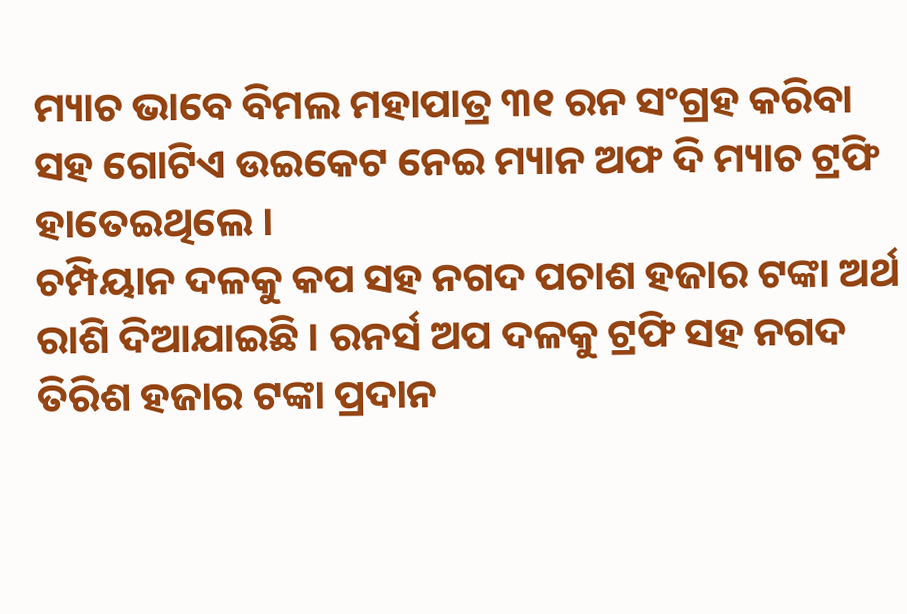ମ୍ୟାଚ ଭାବେ ବିମଲ ମହାପାତ୍ର ୩୧ ରନ ସଂଗ୍ରହ କରିବା ସହ ଗୋଟିଏ ଉଇକେଟ ନେଇ ମ୍ୟାନ ଅଫ ଦି ମ୍ୟାଚ ଟ୍ରଫି ହାତେଇଥିଲେ ।
ଚମ୍ପିୟାନ ଦଳକୁ କପ ସହ ନଗଦ ପଚାଶ ହଜାର ଟଙ୍କା ଅର୍ଥ ରାଶି ଦିଆଯାଇଛି । ରନର୍ସ ଅପ ଦଳକୁ ଟ୍ରଫି ସହ ନଗଦ ତିରିଶ ହଜାର ଟଙ୍କା ପ୍ରଦାନ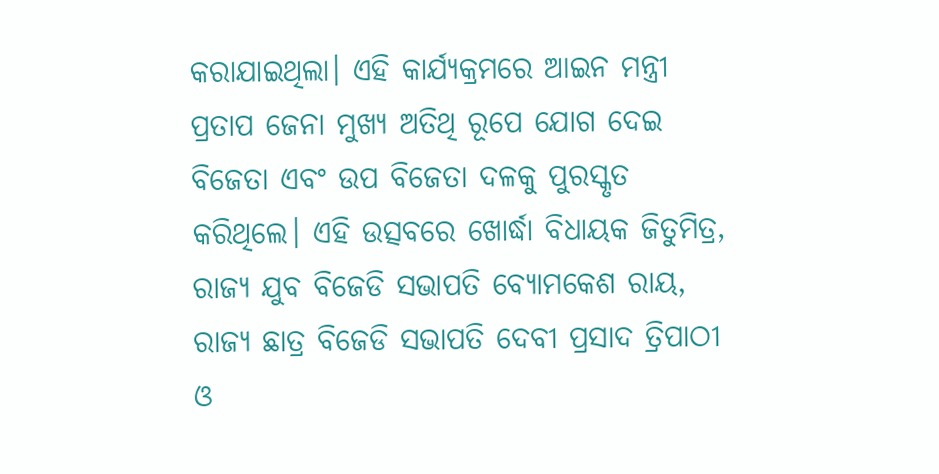କରାଯାଇଥିଲା। ଏହି କାର୍ଯ୍ୟକ୍ରମରେ ଆଇନ ମନ୍ତ୍ରୀ ପ୍ରତାପ ଜେନା ମୁଖ୍ୟ ଅତିଥି ରୂପେ ଯୋଗ ଦେଇ ବିଜେତା ଏବଂ ଉପ ବିଜେତା ଦଳକୁ ପୁରସ୍କୃତ କରିଥିଲେ। ଏହି ଉତ୍ସବରେ ଖୋର୍ଦ୍ଧା ବିଧାୟକ ଜିତୁମିତ୍ର, ରାଜ୍ୟ ଯୁବ ବିଜେଡି ସଭାପତି ବ୍ଯୋମକେଶ ରାୟ, ରାଜ୍ୟ ଛାତ୍ର ବିଜେଡି ସଭାପତି ଦେବୀ ପ୍ରସାଦ ତ୍ରିପାଠୀ ଓ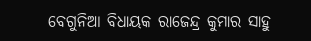ବେଗୁନିଆ ବିଧାୟକ ରାଜେନ୍ଦ୍ର କୁମାର ସାହୁ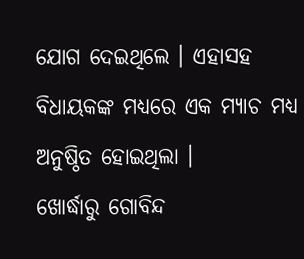ଯୋଗ ଦେଇଥିଲେ । ଏହାସହ ବିଧାୟକଙ୍କ ମଧ୍ୟରେ ଏକ ମ୍ୟାଚ ମଧ୍ୟ ଅନୁଷ୍ଠିତ ହୋଇଥିଲା ।
ଖୋର୍ଦ୍ଧାରୁ ଗୋବିନ୍ଦ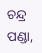ଚନ୍ଦ୍ର ପଣ୍ଡା,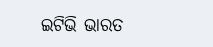ଇଟିଭି ଭାରତ